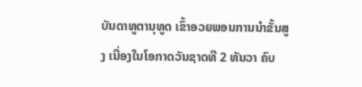ບັນດາທູຕານຸທູດ ເຂົ້າອວຍພອນການນໍາຂັ້ນສູງ ເນື່ອງໃນໂອກາດວັນຊາດທີ 2 ທັນວາ ຄົບ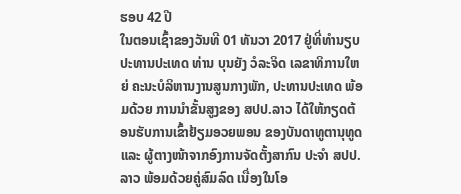ຮອບ 42 ປີ
ໃນຕອນເຊົ້າຂອງວັນທີ 01 ທັນວາ 2017 ຢູ່ທີ່ທໍານຽບປະທານປະເທດ ທ່ານ ບຸນຍັງ ວໍລະຈິດ ເລຂາທິການໃຫຍ່ ຄະນະບໍລິຫານງານສູນກາງພັກ, ປະທານປະເທດ ພ້ອມດ້ວຍ ການນໍາຂັ້ນສູງຂອງ ສປປ.ລາວ ໄດ້ໃຫ້ກຽດຕ້ອນຮັບການເຂົ້າຢ້ຽມອວຍພອນ ຂອງບັນດາທູຕານຸທູດ ແລະ ຜູ້ຕາງໜ້າຈາກອົງການຈັດຕັ້ງສາກົນ ປະຈໍາ ສປປ.ລາວ ພ້ອມດ້ວຍຄູ່ສົມລົດ ເນື່ອງໃນໂອ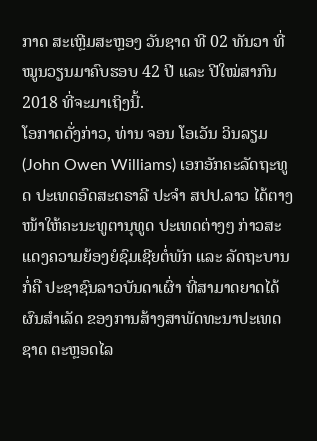ກາດ ສະເຫຼີມສະຫຼອງ ວັນຊາດ ທີ 02 ທັນວາ ທີ່ໝູນວຽນມາຄົບຮອບ 42 ປີ ແລະ ປີໃໝ່ສາກົນ 2018 ທີ່ຈະມາເຖິງນີ້.
ໂອກາດດັ່ງກ່າວ, ທ່ານ ຈອນ ໂອເວັນ ວິນລຽມ (John Owen Williams) ເອກອັກຄະລັດຖະທູດ ປະເທດອົດສະຕຣາລີ ປະຈໍາ ສປປ.ລາວ ໄດ້ຕາງໜ້າໃຫ້ຄະນະທູຕານຸທູດ ປະເທດຕ່າງໆ ກ່າວສະແດງຄວາມຍ້ອງຍໍຊົມເຊີຍຕໍ່ພັກ ແລະ ລັດຖະບານ ກໍ່ຄື ປະຊາຊົນລາວບັນດາເຜົ່າ ທີ່ສາມາດຍາດໄດ້ຜົນສໍາເລັດ ຂອງການສ້າງສາພັດທະນາປະເທດຊາດ ຕະຫຼອດໄລ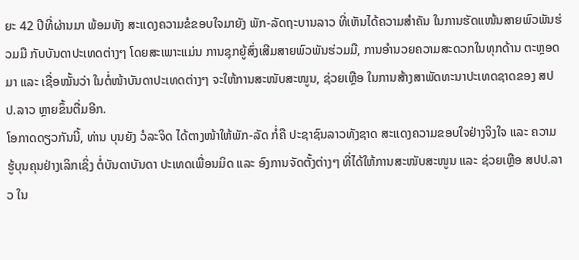ຍະ 42 ປີທີ່ຜ່ານມາ ພ້ອມທັງ ສະແດງຄວາມຂໍຂອບໃຈມາຍັງ ພັກ-ລັດຖະບານລາວ ທີ່ເຫັນໄດ້ຄວາມສໍາຄັນ ໃນການຮັດແໜ້ນສາຍພົວພັນຮ່ວມມື ກັບບັນດາປະເທດຕ່າງໆ ໂດຍສະເພາະແມ່ນ ການຊຸກຍູ້ສົ່ງເສີມສາຍພົວພັນຮ່ວມມື, ການອໍານວຍຄວາມສະດວກໃນທຸກດ້ານ ຕະຫຼອດມາ ແລະ ເຊື່ອໝັ້ນວ່າ ໃນຕໍ່ໜ້າບັນດາປະເທດຕ່າງໆ ຈະໃຫ້ການສະໜັບສະໜູນ, ຊ່ວຍເຫຼືອ ໃນການສ້າງສາພັດທະນາປະເທດຊາດຂອງ ສປປ.ລາວ ຫຼາຍຂຶ້ນຕື່ມອີກ.
ໂອກາດດຽວກັນນີ້, ທ່ານ ບຸນຍັງ ວໍລະຈິດ ໄດ້ຕາງໜ້າໃຫ້ພັກ-ລັດ ກໍ່ຄື ປະຊາຊົນລາວທັງຊາດ ສະແດງຄວາມຂອບໃຈຢ່າງຈິງໃຈ ແລະ ຄວາມຮູ້ບຸນຄຸນຢ່າງເລິກເຊິ່ງ ຕໍ່ບັນດາບັນດາ ປະເທດເພື່ອນມິດ ແລະ ອົງການຈັດຕັ້ງຕ່າງໆ ທີ່ໄດ້ໃຫ້ການສະໜັບສະໜູນ ແລະ ຊ່ວຍເຫຼືອ ສປປ.ລາວ ໃນ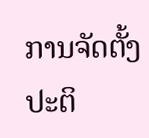ການຈັດຕັ້ງປະຕິ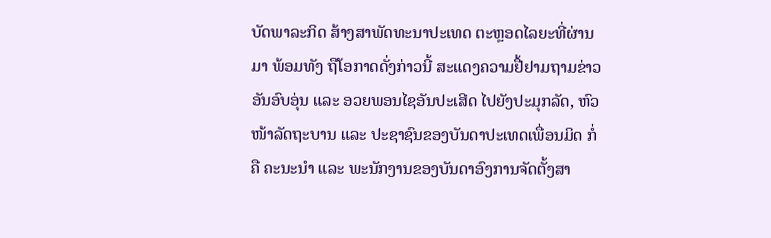ບັດພາລະກິດ ສ້າງສາພັດທະນາປະເທດ ຕະຫຼອດໄລຍະທີ່ຜ່ານມາ ພ້ອມທັງ ຖືໂອກາດດັ່ງກ່າວນີ້ ສະແດງຄວາມຢື້ຢາມຖາມຂ່າວ ອັນອົບອຸ່ນ ແລະ ອວຍພອນໄຊອັນປະເສີດ ໄປຍັງປະມຸກລັດ, ຫົວໜ້າລັດຖະບານ ແລະ ປະຊາຊົນຂອງບັນດາປະເທດເພື່ອນມິດ ກໍ່ຄື ຄະນະນໍາ ແລະ ພະນັກງານຂອງບັນດາອົງການຈັດຕັ້ງສາ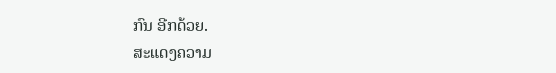ກົນ ອີກດ້ວຍ.
ສະແດງຄວາມ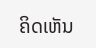ຄິດເຫັນ